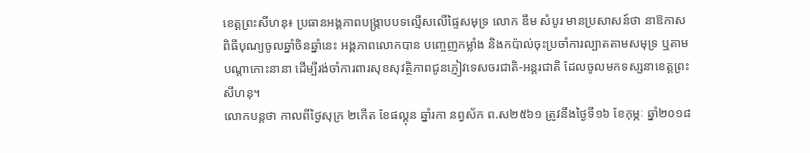ខេត្តព្រះសីហនុ៖ ប្រធានអង្គភាពបង្ក្រាបបទល្មើសលើផ្ទៃសមុទ្រ លោក ឌឹម សំបូរ មានប្រសាសន៍ថា នាឱកាសពិធីបុណ្យចូលឆ្នាំចិនឆ្នាំនេះ អង្គភាពលោកបាន បញ្ចេញកម្លាំង និងកប៉ាល់ចុះប្រចាំការល្បាតតាមសមុទ្រ ឬតាមបណ្តាកោះនានា ដើម្បីរង់ចាំការពារសុខសុវត្ថិភាពជូនភ្ញៀវទេសចរជាតិ-អន្តរជាតិ ដែលចូលមកទស្សនាខេត្តព្រះសីហនុ។
លោកបន្តថា កាលពីថ្ងៃសុក្រ ២កើត ខែផល្គុន ឆ្នាំរកា នព្វស័ក ព.ស២៥៦១ ត្រូវនឹងថ្ងៃទី១៦ ខែកុម្ភៈ ឆ្នាំ២០១៨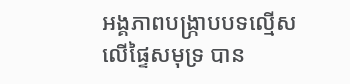អង្គភាពបង្ក្រាបបទល្មើសលើផ្ទៃសមុទ្រ បាន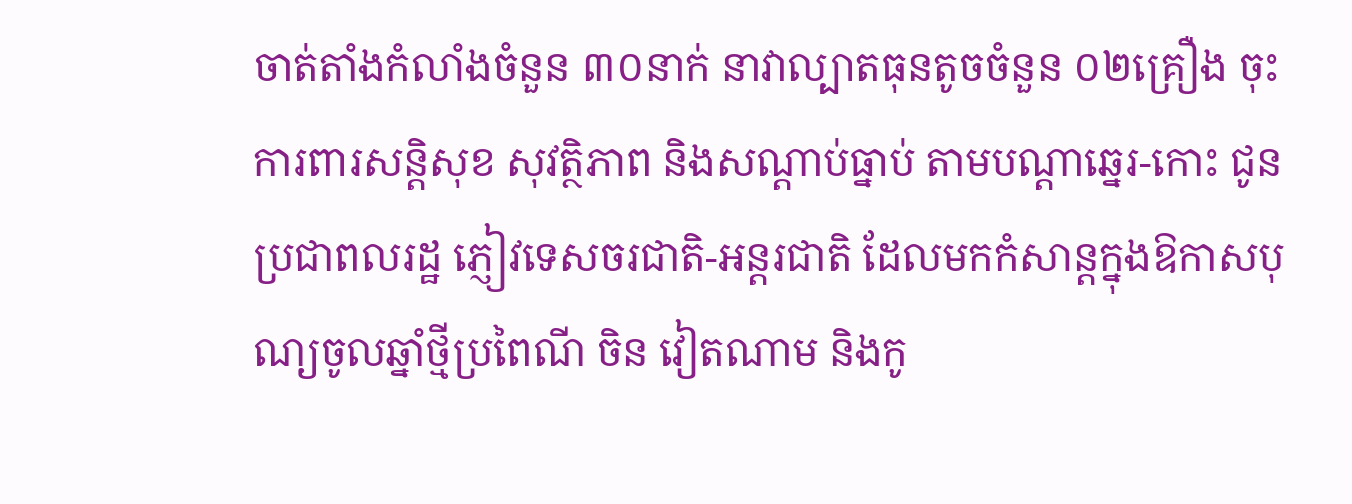ចាត់តាំងកំលាំងចំនួន ៣០នាក់ នាវាល្បាតធុនតូចចំនួន ០២គ្រឿង ចុះការពារសន្តិសុខ សុវត្ថិភាព និងសណ្តាប់ធ្នាប់ តាមបណ្តាឆ្នេរ-កោះ ជូនប្រជាពលរដ្ឋ ភ្ញៀវទេសចរជាតិ-អន្តរជាតិ ដែលមកកំសាន្តក្នុងឱកាសបុណ្យចូលឆ្នាំថ្មីប្រពៃណី ចិន វៀតណាម និងកូ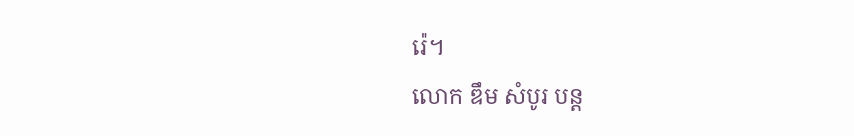រ៉េ។
លោក ឌឹម សំបូរ បន្ត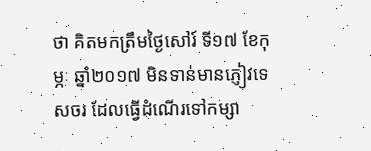ថា គិតមកត្រឹមថ្ងៃសៅរ៍ ទី១៧ ខែកុម្ភៈ ឆ្នាំ២០១៧ មិនទាន់មានភ្ញៀវទេសចរ ដែលធ្វើដំណើរទៅកម្សា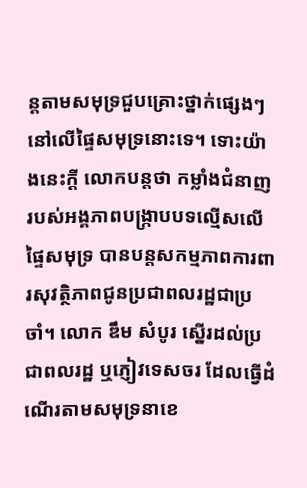ន្តតាមសមុទ្រជួបគ្រោះថ្នាក់ផ្សេងៗ នៅលើផ្ទៃសមុទ្រនោះទេ។ ទោះយ៉ាងនេះក្តី លោកបន្តថា កម្លាំងជំនាញ របស់អង្គភាពបង្ក្រាបបទល្មើសលើផ្ទៃសមុទ្រ បានបន្តសកម្មភាពការពារសុវត្ថិភាពជូនប្រជាពលរដ្ឋជាប្រចាំ។ លោក ឌឹម សំបូរ ស្នើរដល់ប្រជាពលរដ្ឋ ឬភ្ញៀវទេសចរ ដែលធ្វើដំណើរតាមសមុទ្រនាខេ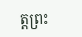ត្តព្រះ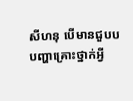សីហនុ បើមានជួបបបញ្ហាគ្រោះថ្នាក់អ្វី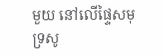មួយ នៅលើផ្ទៃសមុទ្រសូ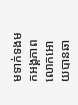មទាក់ទងមកអង្គភាពលោកអោយបានឆា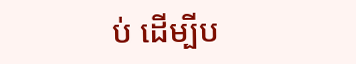ប់ ដើម្បីប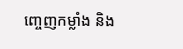ញ្ចេញកម្លាំង និង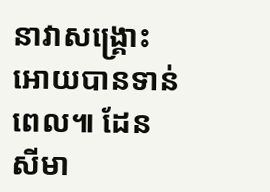នាវាសង្គ្រោះអោយបានទាន់ពេល៕ ដែន សីមា